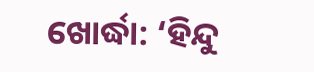ଖୋର୍ଦ୍ଧା: ‘ହିନ୍ଦୁ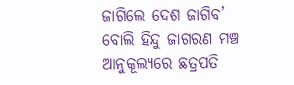ଜାଗିଲେ ଦେଶ ଜାଗିବ’ ବୋଲି ହିନ୍ଦୁ ଜାଗରଣ ମଞ୍ଚ ଆନୁକୂଲ୍ୟରେ ଛତ୍ରପତି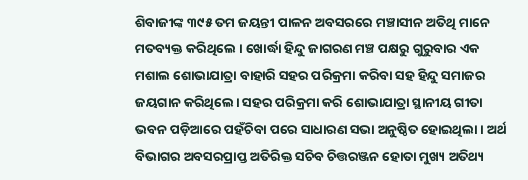ଶିବାଜୀଙ୍କ ୩୯୫ ତମ ଜୟନ୍ତୀ ପାଳନ ଅବସରରେ ମଞ୍ଚାସୀନ ଅତିଥି ମାନେ ମତବ୍ୟକ୍ତ କରିଥିଲେ । ଖୋର୍ଦ୍ଧା ହିନ୍ଦୁ ଜାଗରଣ ମଞ୍ଚ ପକ୍ଷରୁ ଗୁରୁବାର ଏକ ମଶାଲ ଶୋଭାଯାତ୍ରା ବାହାରି ସହର ପରିକ୍ରମା କରିବା ସହ ହିନ୍ଦୁ ସମାଜର ଜୟଗାନ କରିଥିଲେ। ସହର ପରିକ୍ରମା କରି ଶୋଭାଯାତ୍ରା ସ୍ଥାନୀୟ ଗୀତା ଭବନ ପଡ଼ିଆରେ ପହଁଚିବା ପରେ ସାଧାରଣ ସଭା ଅନୁଷ୍ଠିତ ହୋଇଥିଲା। ଅର୍ଥ ବିଭାଗର ଅବସରପ୍ରାପ୍ତ ଅତିରିକ୍ତ ସଚିବ ଚିତ୍ତରଞ୍ଜନ ହୋତା ମୁଖ୍ୟ ଅତିଥ୍ୟ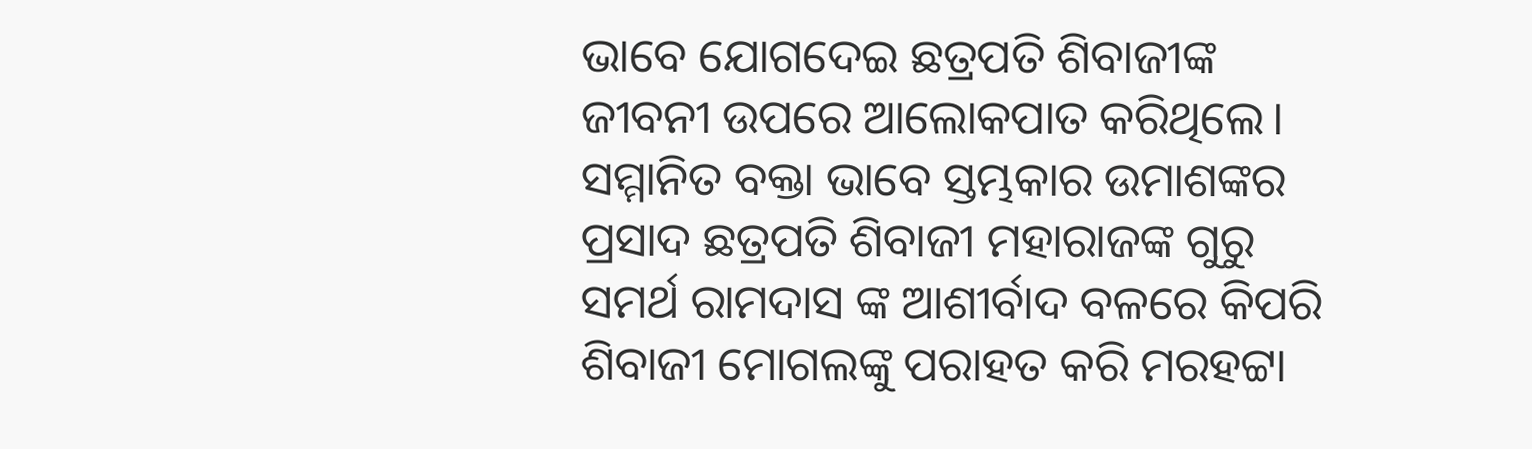ଭାବେ ଯୋଗଦେଇ ଛତ୍ରପତି ଶିବାଜୀଙ୍କ ଜୀବନୀ ଉପରେ ଆଲୋକପାତ କରିଥିଲେ। ସମ୍ମାନିତ ବକ୍ତା ଭାବେ ସ୍ତମ୍ଭକାର ଉମାଶଙ୍କର ପ୍ରସାଦ ଛତ୍ରପତି ଶିବାଜୀ ମହାରାଜଙ୍କ ଗୁରୁ ସମର୍ଥ ରାମଦାସ ଙ୍କ ଆଶୀର୍ବାଦ ବଳରେ କିପରି ଶିବାଜୀ ମୋଗଲଙ୍କୁ ପରାହତ କରି ମରହଟ୍ଟା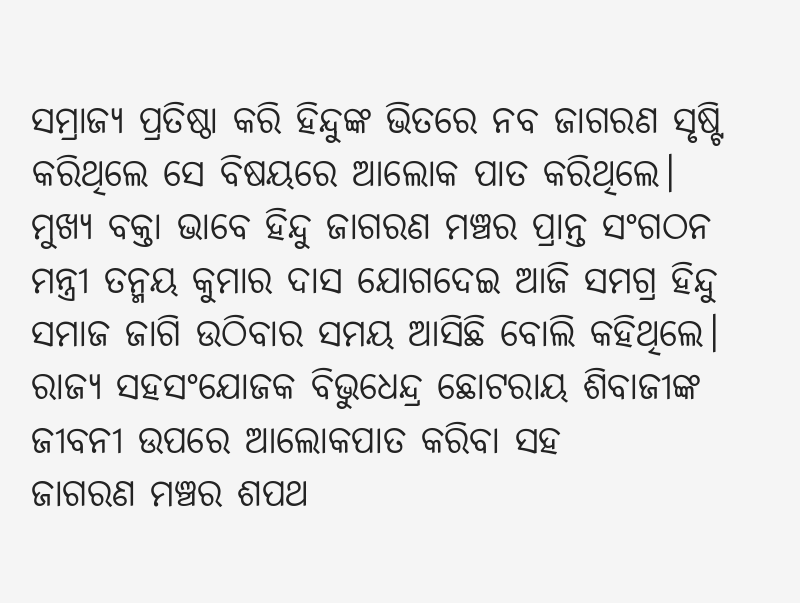ସମ୍ରାଜ୍ୟ ପ୍ରତିଷ୍ଠା କରି ହିନ୍ଦୁଙ୍କ ଭିତରେ ନବ ଜାଗରଣ ସୃଷ୍ଟି କରିଥିଲେ ସେ ବିଷୟରେ ଆଲୋକ ପାତ କରିଥିଲେ। ମୁଖ୍ୟ ବକ୍ତା ଭାବେ ହିନ୍ଦୁ ଜାଗରଣ ମଞ୍ଚର ପ୍ରାନ୍ତ ସଂଗଠନ ମନ୍ତ୍ରୀ ତନ୍ମୟ କୁମାର ଦାସ ଯୋଗଦେଇ ଆଜି ସମଗ୍ର ହିନ୍ଦୁ ସମାଜ ଜାଗି ଉଠିବାର ସମୟ ଆସିଛି ବୋଲି କହିଥିଲେ। ରାଜ୍ୟ ସହସଂଯୋଜକ ବିଭୁଧେନ୍ଦ୍ର ଛୋଟରାୟ ଶିବାଜୀଙ୍କ ଜୀବନୀ ଉପରେ ଆଲୋକପାତ କରିବା ସହ
ଜାଗରଣ ମଞ୍ଚର ଶପଥ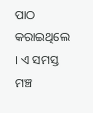ପାଠ କରାଇଥିଲେ । ଏ ସମସ୍ତ ମଞ୍ଚ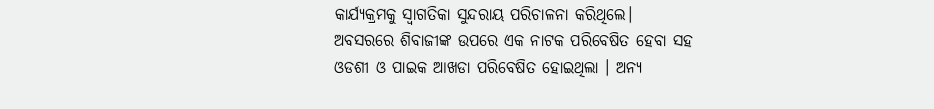କାର୍ଯ୍ୟକ୍ରମକୁ ସ୍ଵାଗତିକା ସୁନ୍ଦରାୟ ପରିଚାଳନା କରିଥିଲେ।
ଅବସରରେ ଶିବାଜୀଙ୍କ ଉପରେ ଏକ ନାଟକ ପରିବେଷିତ ହେବା ସହ ଓଡଶୀ ଓ ପାଇକ ଆଖଡା ପରିବେଷିତ ହୋଇଥିଲା । ଅନ୍ୟ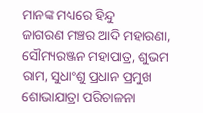ମାନଙ୍କ ମଧ୍ୟରେ ହିନ୍ଦୁ
ଜାଗରଣ ମଞ୍ଚର ଆଦି ମହାରଣା, ସୌମ୍ୟରଞ୍ଜନ ମହାପାତ୍ର, ଶୁଭମ ରାମ, ସୁଧାଂଶୁ ପ୍ରଧାନ ପ୍ରମୁଖ ଶୋଭାଯାତ୍ରା ପରିଚାଳନା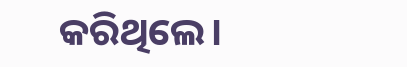କରିଥିଲେ।